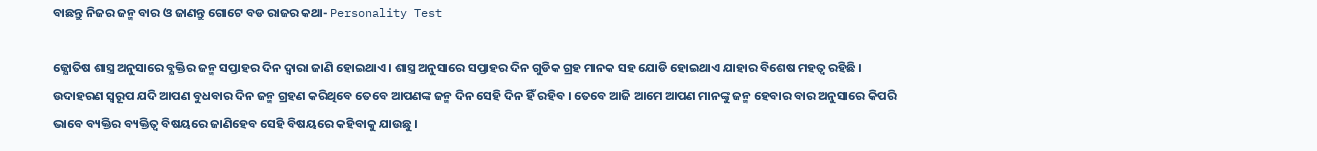ବାଛନ୍ତୁ ନିଜର ଜନ୍ମ ବାର ଓ ଜାଣନ୍ତୁ ଗୋଟେ ବଡ ରାଜର କଥା- Personality Test

ଜ୍ଯୋତିଷ ଶାସ୍ତ୍ର ଅନୁସାରେ ବ୍ଯକ୍ତିର ଜନ୍ମ ସପ୍ତାହର ଦିନ ଦ୍ଵାରା ଜାଣି ହୋଇଥାଏ । ଶାସ୍ତ୍ର ଅନୁସାରେ ସପ୍ତାହର ଦିନ ଗୁଡିକ ଗ୍ରହ ମାନକ ସହ ଯୋଡି ହୋଇଥାଏ ଯାହାର ବିଶେଷ ମହତ୍ଵ ରହିଛି । ଉଦାହରଣ ସ୍ୱରୂପ ଯଦି ଆପଣ ବୁଧବାର ଦିନ ଜନ୍ମ ଗ୍ରହଣ କରିଥିବେ ତେବେ ଆପଣଙ୍କ ଜନ୍ମ ଦିନ ସେହି ଦିନ ହିଁ ରହିବ । ତେବେ ଆଜି ଆମେ ଆପଣ ମାନଙ୍କୁ ଜନ୍ମ ହେବାର ବାର ଅନୁସାରେ କିପରି ଭାବେ ବ୍ୟକ୍ତିର ବ୍ୟକ୍ତିତ୍ବ ବିଷୟରେ ଜାଣିହେବ ସେହି ବିଷୟରେ କହିବାକୁ ଯାଉଛୁ ।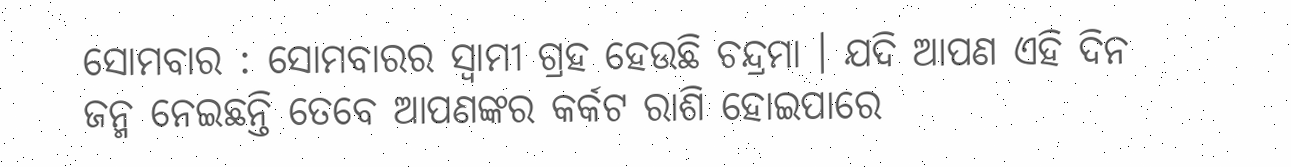ସୋମବାର : ସୋମବାରର ସ୍ଵାମୀ ଗ୍ରହ ହେଉଛି ଚନ୍ଦ୍ରମା । ଯଦି ଆପଣ ଏହି ଦିନ ଜନ୍ମ ନେଇଛନ୍ତି ତେବେ ଆପଣଙ୍କର କର୍କଟ ରାଶି ହୋଇପାରେ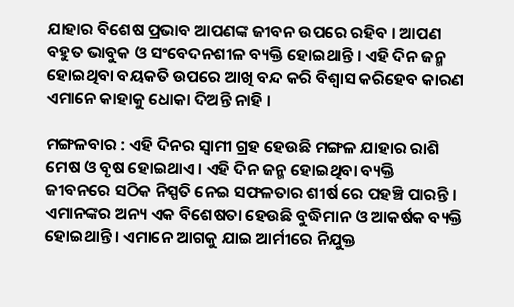ଯାହାର ବିଶେଷ ପ୍ରଭାବ ଆପଣଙ୍କ ଜୀବନ ଉପରେ ରହିବ । ଆପଣ ବହୁତ ଭାବୁକ ଓ ସଂବେଦନଶୀଳ ବ୍ୟକ୍ତି ହୋଇଥାନ୍ତି । ଏହି ଦିନ ଜନ୍ମ ହୋଇଥିବା ବୟକତି ଉପରେ ଆଖି ବନ୍ଦ କରି ବିଶ୍ଵାସ କରିହେବ କାରଣ ଏମାନେ କାହାକୁ ଧୋକା ଦିଅନ୍ତି ନାହି ।

ମଙ୍ଗଳବାର : ଏହି ଦିନର ସ୍ଵାମୀ ଗ୍ରହ ହେଉଛି ମଙ୍ଗଳ ଯାହାର ରାଶି ମେଷ ଓ ବୃଷ ହୋଇଥାଏ । ଏହି ଦିନ ଜନ୍ମ ହୋଇଥିବା ବ୍ୟକ୍ତି ଜୀବନରେ ସଠିକ ନିସ୍ପତି ନେଇ ସଫଳତାର ଶୀର୍ଷ ରେ ପହଞ୍ଚି ପାରନ୍ତି । ଏମାନଙ୍କର ଅନ୍ୟ ଏକ ବିଶେଷତା ହେଉଛି ବୁଦ୍ଧିମାନ ଓ ଆକର୍ଷକ ବ୍ୟକ୍ତି ହୋଇଥାନ୍ତି । ଏମାନେ ଆଗକୁ ଯାଇ ଆର୍ମୀରେ ନିଯୁକ୍ତ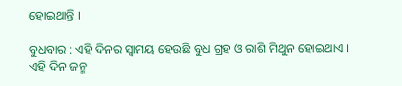ହୋଇଥାନ୍ତି ।

ବୁଧବାର : ଏହି ଦିନର ସ୍ଵାମୟ ହେଉଛି ବୁଧ ଗ୍ରହ ଓ ରାଶି ମିଥୁନ ହୋଇଥାଏ । ଏହି ଦିନ ଜନ୍ମ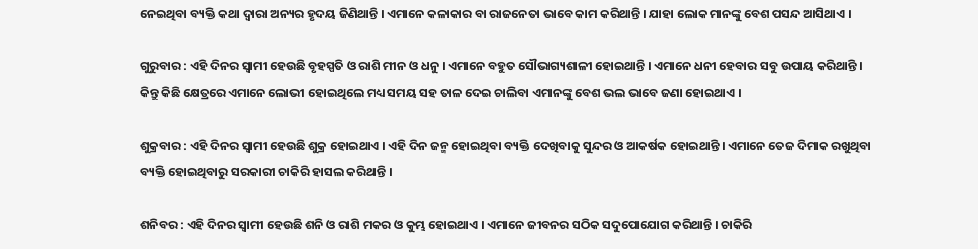ନେଇଥିବା ବ୍ୟକ୍ତି କଥା ଦ୍ଵାରା ଅନ୍ୟର ହୃଦୟ ଜିଣିଥାନ୍ତି । ଏମାନେ କଳାକାର ବା ରାଜନେତା ଭାବେ କାମ କରିଥାନ୍ତି । ଯାହା ଲୋକ ମାନଙ୍କୁ ବେଶ ପସନ୍ଦ ଆସିଥାଏ ।

ଗୁରୁବାର : ଏହି ଦିନର ସ୍ଵାମୀ ହେଉଛି ବୃହସ୍ପତି ଓ ରାଶି ମୀନ ଓ ଧନୁ । ଏମାନେ ବହୁତ ସୌଭାଗ୍ୟଶାଳୀ ହୋଇଥାନ୍ତି । ଏମାନେ ଧନୀ ହେବାର ସବୁ ଉପାୟ କରିଥାନ୍ତି । କିନ୍ତୁ କିଛି କ୍ଷେତ୍ରରେ ଏମାନେ ଲୋଭୀ ହୋଇଥିଲେ ମଧ୍ୟ ସମୟ ସହ ତାଳ ଦେଇ ଚାଲିବା ଏମାନଙ୍କୁ ବେଶ ଭଲ ଭାବେ ଜଣା ହୋଇଥାଏ ।

ଶୁକ୍ରବାର : ଏହି ଦିନର ସ୍ଵାମୀ ହେଉଛି ଶୁକ୍ର ହୋଇଥାଏ । ଏହି ଦିନ ଜନ୍ମ ହୋଇଥିବା ବ୍ୟକ୍ତି ଦେଖିବାକୁ ସୁନ୍ଦର ଓ ଆକର୍ଷକ ହୋଇଥାନ୍ତି । ଏମାନେ ତେଜ ଦିମାକ ରଖୁଥିବା ବ୍ୟକ୍ତି ହୋଇଥିବାରୁ ସରକାରୀ ଚାକିରି ହାସଲ କରିଥାନ୍ତି ।

ଶନିବର : ଏହି ଦିନର ସ୍ଵାମୀ ହେଉଛି ଶନି ଓ ରାଶି ମକର ଓ କୁମ୍ଭ ହୋଇଥାଏ । ଏମାନେ ଜୀବନର ସଠିକ ସଦୁପୋଯୋଗ କରିଥାନ୍ତି । ଚାକିରି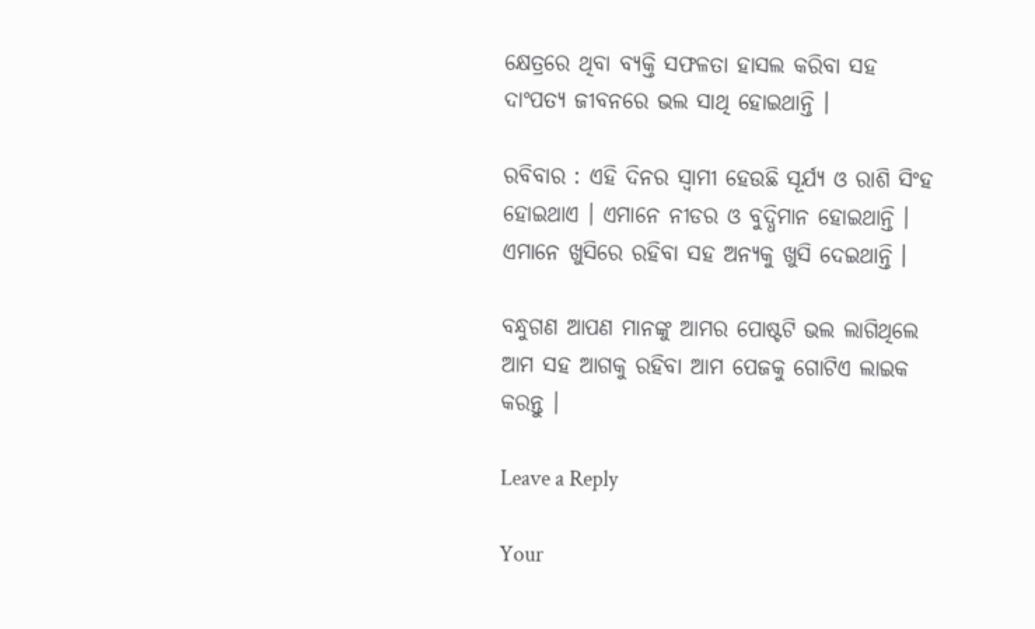କ୍ଷେତ୍ରରେ ଥିବା ବ୍ୟକ୍ତି ସଫଳତା ହାସଲ କରିବା ସହ ଦାଂପତ୍ଯ ଜୀବନରେ ଭଲ ସାଥି ହୋଇଥାନ୍ତି ।

ରବିବାର : ଏହି ଦିନର ସ୍ଵାମୀ ହେଉଛି ସୂର୍ଯ୍ୟ ଓ ରାଶି ସିଂହ ହୋଇଥାଏ । ଏମାନେ ନୀଡର ଓ ବୁଦ୍ଧିମାନ ହୋଇଥାନ୍ତି । ଏମାନେ ଖୁସିରେ ରହିବା ସହ ଅନ୍ୟକୁ ଖୁସି ଦେଇଥାନ୍ତି ।

ବନ୍ଧୁଗଣ ଆପଣ ମାନଙ୍କୁ ଆମର ପୋଷ୍ଟଟି ଭଲ ଲାଗିଥିଲେ ଆମ ସହ ଆଗକୁ ରହିବା ଆମ ପେଜକୁ ଗୋଟିଏ ଲାଇକ କରନ୍ତୁ ।

Leave a Reply

Your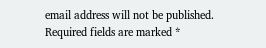email address will not be published. Required fields are marked *